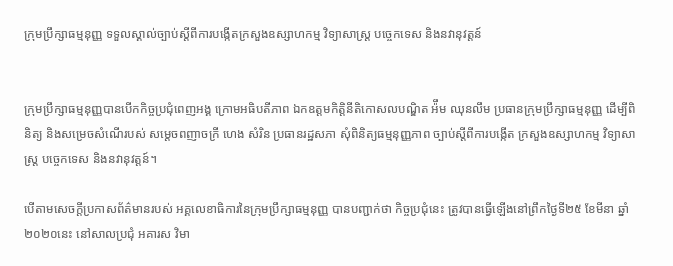ក្រុមប្រឹក្សាធម្មនុញ្ញ ទទួលស្គាល់ច្បាប់ស្ដីពីការបង្កើតក្រសួងឧស្សាហកម្ម វិទ្យាសាស្ដ្រ បច្ចេកទេស និងនវានុវត្តន៍


ក្រុមប្រឹក្សាធម្មនុញ្ញបានបើកកិច្ចប្រជុំពេញអង្គ ក្រោមអធិបតីភាព ឯកឧត្តមកិត្តិនីតិកោសលបណ្ឌិត អ៉ឹម ឈុនលឹម ប្រធានក្រុមប្រឹក្សាធម្មនុញ្ញ ដើម្បីពិនិត្យ និងសម្រេចសំណើរបស់ សម្ដេចពញាចក្រី ហេង សំរិន ប្រធានរដ្ឋសភា សុំពិនិត្យធម្មនុញ្ញភាព ច្បាប់ស្ដីពីការបង្កើត ក្រសួងឧស្សាហកម្ម វិទ្យាសាស្ត្រ បច្ចេកទេស និងនវានុវត្តន៍។

បើតាមសេចក្ដីប្រកាសព័ត៌មានរបស់ អគ្គលេខាធិការនៃក្រុមប្រឹក្សាធម្មនុញ្ញ បានបញ្ជាក់ថា កិច្ចប្រជុំនេះ ត្រូវបានធ្វើឡើងនៅព្រឹកថ្ងៃទី២៥ ខែមីនា ឆ្នាំ២០២០នេះ នៅសាលប្រជុំ អគារស វិមា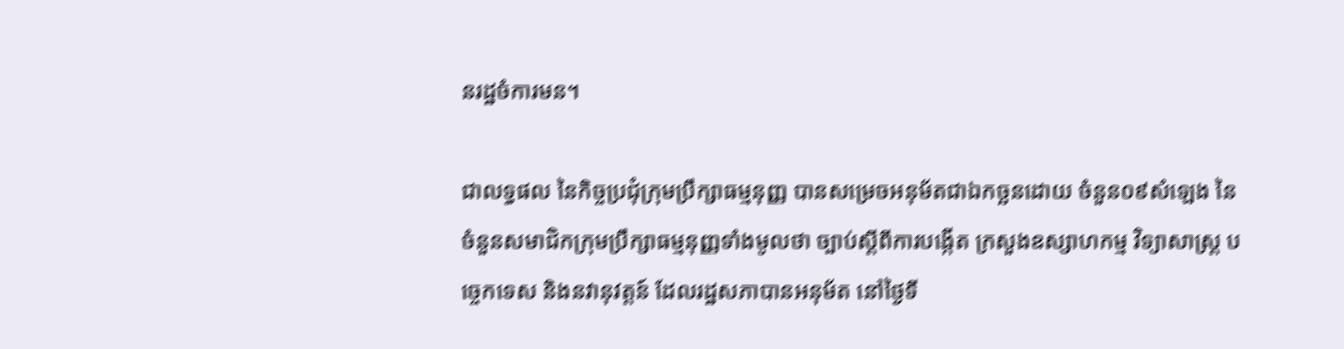នរដ្ឋចំការមន។

ជាលទ្ធផល នៃកិច្ចប្រជុំក្រុមប្រឹក្សាធម្មនុញ្ញ បានសម្រេចអនុម័តជាឯកច្ឆនដោយ ចំនួន០៩សំឡេង នៃចំនួនសមាជិកក្រុមប្រឹក្សាធម្មនុញ្ញទាំងមូលថា ច្បាប់ស្ដីពីការបង្កើត ក្រសួងឧស្សាហកម្ម វិទ្យាសាស្ត្រ បច្ចេកទេស និងនវានុវត្តន៍ ដែលរដ្ឋសភាបានអនុម័ត នៅថ្ងៃទី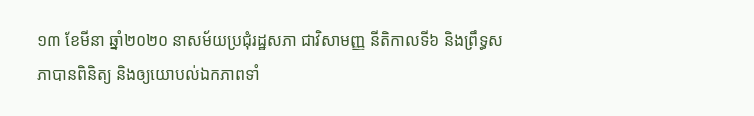១៣ ខែមីនា ឆ្នាំ២០២០ នាសម័យប្រជុំរដ្ឋសភា ជាវិសាមញ្ញ នីតិកាលទី៦ និងព្រឹទ្ធសភាបានពិនិត្យ និងឲ្យយោបល់ឯកភាពទាំ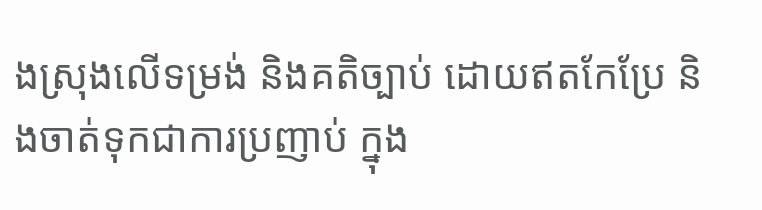ងស្រុងលើទម្រង់ និងគតិច្បាប់ ដោយឥតកែប្រែ និងចាត់ទុកជាការប្រញាប់ ក្នុង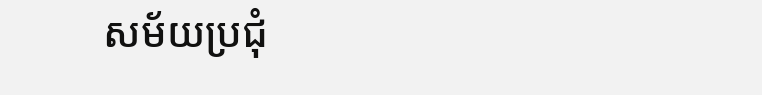សម័យប្រជុំ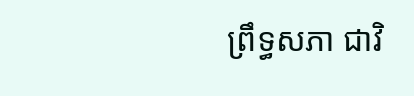ព្រឹទ្ធសភា ជាវិ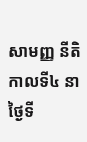សាមញ្ញ នីតិកាលទី៤ នាថ្ងៃទី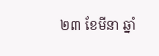២៣ ខែមីនា ឆ្នាំ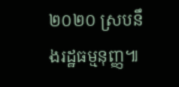២០២០ ស្របនឹងរដ្ឋធម្មនុញ្ញ៕